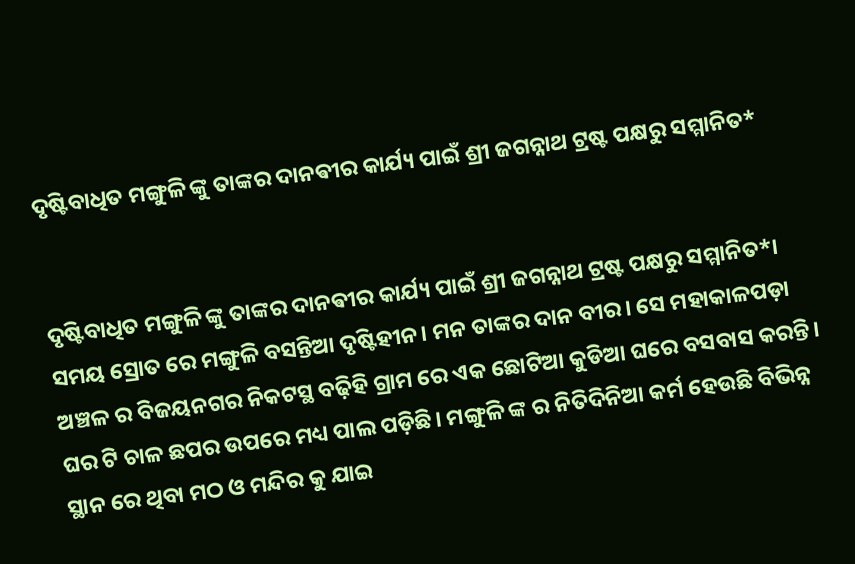ଦୃଷ୍ଟିବାଧିତ ମଙ୍ଗୁଳି ଙ୍କୁ ତାଙ୍କର ଦାନଵୀର କାର୍ଯ୍ୟ ପାଇଁ ଶ୍ରୀ ଜଗନ୍ନାଥ ଟ୍ରଷ୍ଟ ପକ୍ଷରୁ ସମ୍ମାନିତ*


ଦୃଷ୍ଟିବାଧିତ ମଙ୍ଗୁଳି ଙ୍କୁ ତାଙ୍କର ଦାନଵୀର କାର୍ଯ୍ୟ ପାଇଁ ଶ୍ରୀ ଜଗନ୍ନାଥ ଟ୍ରଷ୍ଟ ପକ୍ଷରୁ ସମ୍ମାନିତ*। ସମୟ ସ୍ରୋତ ରେ ମଙ୍ଗୁଳି ବସନ୍ତିଆ ଦୃଷ୍ଟିହୀନ। ମନ ତାଙ୍କର ଦାନ ବୀର। ସେ ମହାକାଳପଡ଼ା ଅଞ୍ଚଳ ର ବିଜୟନଗର ନିକଟସ୍ଥ ବଢ଼ିହି ଗ୍ରାମ ରେ ଏକ ଛୋଟିଆ କୁଡିଆ ଘରେ ବସବାସ କରନ୍ତି। ଘର ଟି ଚାଳ ଛପର ଉପରେ ମଧ୍ୟ ପାଲ ପଡ଼ିଛି। ମଙ୍ଗୁଳି ଙ୍କ ର ନିତିଦିନିଆ କର୍ମ ହେଉଛି ବିଭିନ୍ନ ସ୍ଥାନ ରେ ଥିବା ମଠ ଓ ମନ୍ଦିର କୁ ଯାଇ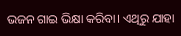ଭଜନ ଗାଇ ଭିକ୍ଷା କରିବା। ଏଥିରୁ ଯାହା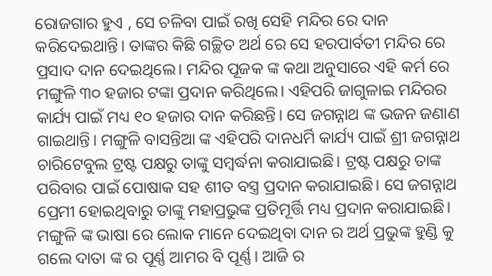ରୋଜଗାର ହୁଏ , ସେ ଚଳିବା ପାଇଁ ରଖି ସେହି ମନ୍ଦିର ରେ ଦାନ କରିଦେଇଥାନ୍ତି। ତାଙ୍କର କିଛି ଗଚ୍ଛିତ ଅର୍ଥ ରେ ସେ ହରପାର୍ବତୀ ମନ୍ଦିର ରେ ପ୍ରସାଦ ଦାନ ଦେଇଥିଲେ। ମନ୍ଦିର ପୂଜକ ଙ୍କ କଥା ଅନୁସାରେ ଏହି କର୍ମ ରେ ମଙ୍ଗୁଳି ୩୦ ହଜାର ଟଙ୍କା ପ୍ରଦାନ କରିଥିଲେ। ଏହିପରି ଜାଗୁଳାଇ ମନ୍ଦିରର କାର୍ଯ୍ୟ ପାଇଁ ମଧ୍ୟ ୧୦ ହଜାର ଦାନ କରିଛନ୍ତି। ସେ ଜଗନ୍ନାଥ ଙ୍କ ଭଜନ ଜଣାଣ ଗାଇଥାନ୍ତି। ମଙ୍ଗୁଳି ବାସନ୍ତିଆ ଙ୍କ ଏହିପରି ଦାନଧର୍ମି କାର୍ଯ୍ୟ ପାଇଁ ଶ୍ରୀ ଜଗନ୍ନାଥ ଚାରିଟେବୁଲ ଟ୍ରଷ୍ଟ ପକ୍ଷରୁ ତାଙ୍କୁ ସମ୍ବର୍ଦ୍ଧନା କରାଯାଇଛି। ଟ୍ରଷ୍ଟ ପକ୍ଷରୁ ତାଙ୍କ ପରିବାର ପାଇଁ ପୋଷାକ ସହ ଶୀତ ବସ୍ତ୍ର ପ୍ରଦାନ କରାଯାଇଛି। ସେ ଜଗନ୍ନାଥ ପ୍ରେମୀ ହୋଇଥିବାରୁ ତାଙ୍କୁ ମହାପ୍ରଭୁଙ୍କ ପ୍ରତିମୂର୍ତ୍ତି ମଧ୍ୟ ପ୍ରଦାନ କରାଯାଇଛି। ମଙ୍ଗୁଳି ଙ୍କ ଭାଷା ରେ ଲୋକ ମାନେ ଦେଇଥିବା ଦାନ ର ଅର୍ଥ ପ୍ରଭୁଙ୍କ ହୁଣ୍ଡି କୁ ଗଲେ ଦାତା ଙ୍କ ର ପୂର୍ଣ୍ଣ ଆମର ବି ପୂର୍ଣ୍ଣ। ଆଜି ର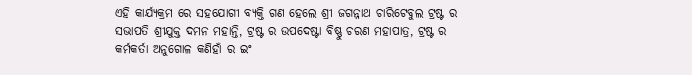ଏହି କାର୍ଯ୍ୟକ୍ରମ ରେ ସହଯୋଗୀ ବ୍ୟକ୍ତି ଗଣ ହେଲେ ଶ୍ରୀ ଜଗନ୍ନାଥ ଚାରିଟେବୁଲ ଟ୍ରଷ୍ଟ ର ସଭାପତି ଶ୍ରୀଯୁକ୍ତ ଦମନ ମହାନ୍ତି, ଟ୍ରଷ୍ଟ ର ଉପଦେଷ୍ଟା ବିଷ୍ଣୁ ଚରଣ ମହାପାତ୍ର, ଟ୍ରଷ୍ଟ ର କର୍ମକର୍ତା ଅନୁଗୋଳ କଣିହାଁ ର ଇଂ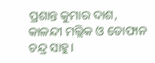ପ୍ରଶାନ୍ତ କୁମାର ଦାଶ, କାଳନ୍ଦୀ ମଲ୍ଲିକ ଓ ତୋଫାନ ଚନ୍ଦ୍ର ସାହୁ।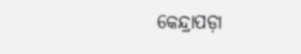କେନ୍ଦ୍ରାପଡ଼ା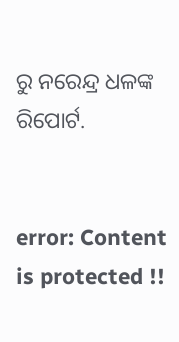ରୁ ନରେନ୍ଦ୍ର ଧଳଙ୍କ ରିପୋର୍ଟ.


error: Content is protected !!